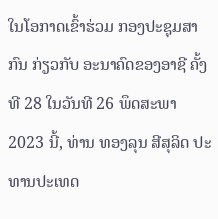ໃນໂອກາດເຂົ້າຮ່ວມ ກອງປະຊຸມສາກົນ ກ່ຽວກັບ ອະນາຄົດຂອງອາຊີ ຄັ້ງທີ 28 ໃນວັນທີ 26 ພຶດສະພາ 2023 ນີ້, ທ່ານ ທອງລຸນ ສີສຸລິດ ປະທານປະເທດ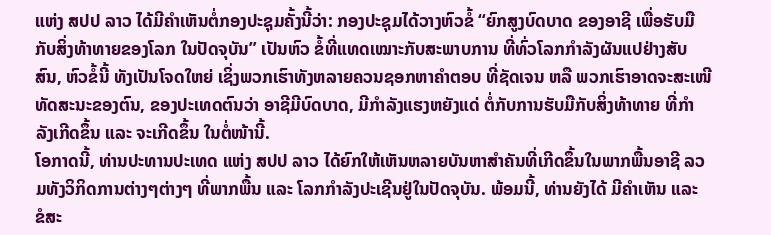ແຫ່ງ ສປປ ລາວ ໄດ້ມີຄໍາເຫັນຕໍ່ກອງປະຊຸມຄັ້ງນີ້ວ່າ: ກອງປະຊຸມໄດ້ວາງຫົວຂໍ້ “ຍົກສູງບົດບາດ ຂອງອາຊີ ເພື່ອຮັບມືກັບສິ່ງທ້າທາຍຂອງໂລກ ໃນປັດຈຸບັນ” ເປັນຫົວ ຂໍ້ທີ່ແທດເໝາະກັບສະພາບການ ທີ່ທົ່ວໂລກກຳລັງຜັນແປຢ່າງສັບສົນ, ຫົວຂໍ້ນີ້ ທັງເປັນໂຈດໃຫຍ່ ເຊິ່ງພວກເຮົາທັງຫລາຍຄວນຊອກຫາຄຳຕອບ ທີ່ຊັດເຈນ ຫລື ພວກເຮົາອາດຈະສະເໜີທັດສະນະຂອງຕົນ, ຂອງປະເທດຕົນວ່າ ອາຊີມີບົດບາດ, ມີກຳລັງແຮງຫຍັງແດ່ ຕໍ່ກັບການຮັບມືກັບສິ່ງທ້າທາຍ ທີ່ກໍາລັງເກີດຂຶ້ນ ແລະ ຈະເກີດຂຶ້ນ ໃນຕໍ່ໜ້ານີ້.
ໂອກາດນີ້, ທ່ານປະທານປະເທດ ແຫ່ງ ສປປ ລາວ ໄດ້ຍົກໃຫ້ເຫັນຫລາຍບັນຫາສຳຄັນທີ່ເກີດຂຶ້ນໃນພາກພື້ນອາຊີ ລວມທັງວິກິດການຕ່າງໆຕ່າງໆ ທີ່ພາກພື້ນ ແລະ ໂລກກໍາລັງປະເຊີນຢູ່ໃນປັດຈຸບັນ. ພ້ອມນີ້, ທ່ານຍັງໄດ້ ມີຄຳເຫັນ ແລະ ຂໍສະ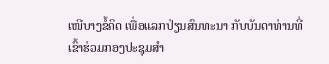ເໜີບາງຂໍ້ຄິດ ເພື່ອແລກປ່ຽນສົນທະນາ ກັບບັນດາທ່ານທີ່ເຂົ້າຮ່ວມກອງປະຊຸມສຳ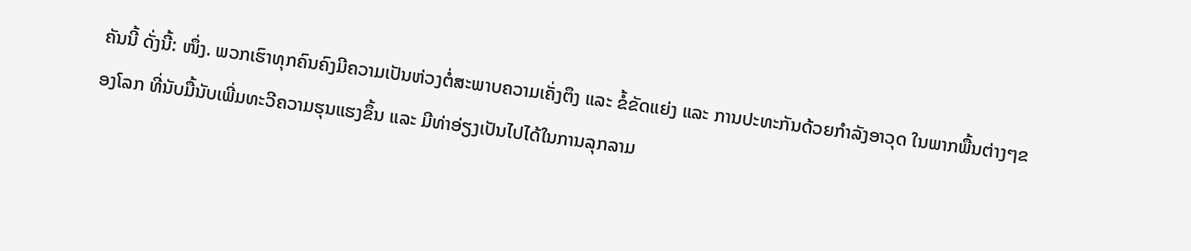ຄັນນີ້ ດັ່ງນີ້: ໜຶ່ງ. ພວກເຮົາທຸກຄົນຄົງມີຄວາມເປັນຫ່ວງຕໍ່ສະພາບຄວາມເຄັ່ງຕຶງ ແລະ ຂໍ້ຂັດແຍ່ງ ແລະ ການປະທະກັນດ້ວຍກໍາລັງອາວຸດ ໃນພາກພື້ນຕ່າງໆຂອງໂລກ ທີ່ນັບມື້ນັບເພີ່ມທະວີຄວາມຮຸນແຮງຂຶ້ນ ແລະ ມີທ່າອ່ຽງເປັນໄປໄດ້ໃນການລຸກລາມ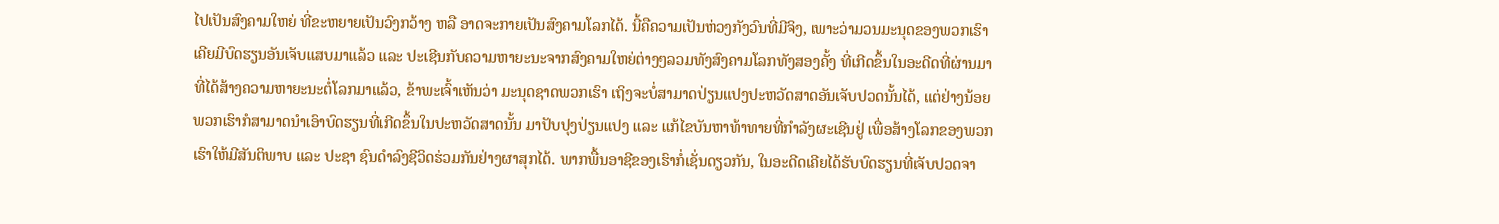ໄປເປັນສົງຄາມໃຫຍ່ ທີ່ຂະຫຍາຍເປັນວົງກວ້າງ ຫລື ອາດຈະກາຍເປັນສົງຄາມໂລກໄດ້. ນີ້ຄືຄວາມເປັນຫ່ວງກັງວົນທີ່ມີຈິງ, ເພາະວ່າມວນມະນຸດຂອງພວກເຮົາເຄີຍມີບົດຮຽນອັນເຈັບແສບມາແລ້ວ ແລະ ປະເຊີນກັບຄວາມຫາຍະນະຈາກສົງຄາມໃຫຍ່ຕ່າງໆລວມທັງສົງຄາມໂລກທັງສອງຄັ້ງ ທີ່ເກີດຂຶ້ນໃນອະດີດທີ່ຜ່ານມາ ທີ່ໄດ້ສ້າງຄວາມຫາຍະນະຕໍ່ໂລກມາແລ້ວ, ຂ້າພະເຈົ້າເຫັນວ່າ ມະນຸດຊາດພວກເຮົາ ເຖິງຈະບໍ່ສາມາດປ່ຽນແປງປະຫວັດສາດອັນເຈັບປວດນັ້ນໄດ້, ແຕ່ຢ່າງນ້ອຍ ພວກເຮົາກໍສາມາດນຳເອົາບົດຮຽນທີ່ເກີດຂຶ້ນໃນປະຫວັດສາດນັ້ນ ມາປັບປຸງປ່ຽນແປງ ແລະ ແກ້ໄຂບັນຫາທ້າທາຍທີ່ກຳລັງຜະເຊີນຢູ່ ເພື່ອສ້າງໂລກຂອງພວກເຮົາໃຫ້ມີສັນຕິພາບ ແລະ ປະຊາ ຊົນດຳລົງຊີວິດຮ່ວມກັນຢ່າງຜາສຸກໄດ້. ພາກພື້ນອາຊີຂອງເຮົາກໍ່ເຊັ່ນດຽວກັນ, ໃນອະດີດເຄີຍໄດ້ຮັບບົດຮຽນທີ່ເຈັບປວດຈາ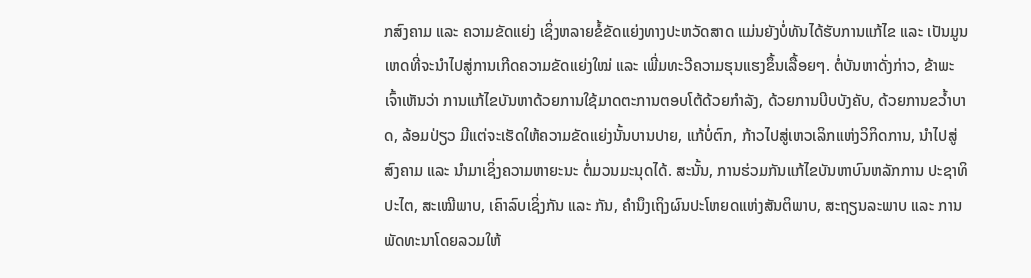ກສົງຄາມ ແລະ ຄວາມຂັດແຍ່ງ ເຊິ່ງຫລາຍຂໍ້ຂັດແຍ່ງທາງປະຫວັດສາດ ແມ່ນຍັງບໍ່ທັນໄດ້ຮັບການແກ້ໄຂ ແລະ ເປັນມູນເຫດທີ່ຈະນໍາໄປສູ່ການເກີດຄວາມຂັດແຍ່ງໃໝ່ ແລະ ເພີ່ມທະວີຄວາມຮຸນແຮງຂຶ້ນເລື້ອຍໆ. ຕໍ່ບັນຫາດັ່ງກ່າວ, ຂ້າພະເຈົ້າເຫັນວ່າ ການແກ້ໄຂບັນຫາດ້ວຍການໃຊ້ມາດຕະການຕອບໂຕ້ດ້ວຍກໍາລັງ, ດ້ວຍການບີບບັງຄັບ, ດ້ວຍການຂວໍ້າບາດ, ລ້ອມປ່ຽວ ມີແຕ່ຈະເຮັດໃຫ້ຄວາມຂັດແຍ່ງນັ້ນບານປາຍ, ແກ້ບໍ່ຕົກ, ກ້າວໄປສູ່ເຫວເລິກແຫ່ງວິກິດການ, ນຳໄປສູ່ສົງຄາມ ແລະ ນຳມາເຊິ່ງຄວາມຫາຍະນະ ຕໍ່ມວນມະນຸດໄດ້. ສະນັ້ນ, ການຮ່ວມກັນແກ້ໄຂບັນຫາບົນຫລັກການ ປະຊາທິປະໄຕ, ສະເໝີພາບ, ເຄົາລົບເຊິ່ງກັນ ແລະ ກັນ, ຄຳນຶງເຖິງຜົນປະໂຫຍດແຫ່ງສັນຕິພາບ, ສະຖຽນລະພາບ ແລະ ການພັດທະນາໂດຍລວມໃຫ້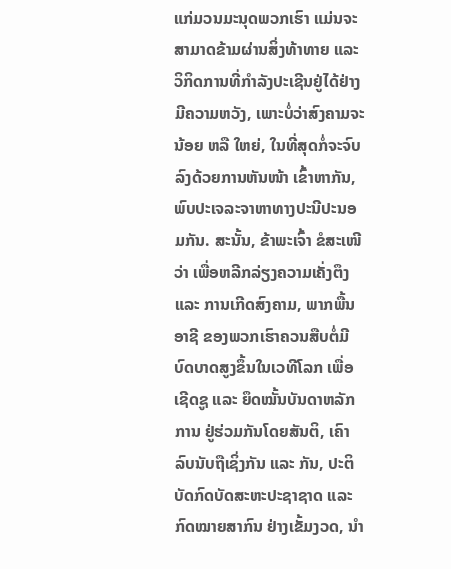ແກ່ມວນມະນຸດພວກເຮົາ ແມ່ນຈະສາມາດຂ້າມຜ່ານສິ່ງທ້າທາຍ ແລະ ວິກິດການທີ່ກຳລັງປະເຊີນຢູ່ໄດ້ຢ່າງມີຄວາມຫວັງ, ເພາະບໍ່ວ່າສົງຄາມຈະນ້ອຍ ຫລື ໃຫຍ່, ໃນທີ່ສຸດກໍ່ຈະຈົບລົງດ້ວຍການຫັນໜ້າ ເຂົ້າຫາກັນ, ພົບປະເຈລະຈາຫາທາງປະນີປະນອມກັນ. ສະນັ້ນ, ຂ້າພະເຈົ້າ ຂໍສະເໜີວ່າ ເພື່ອຫລີກລ່ຽງຄວາມເຄັ່ງຕຶງ ແລະ ການເກີດສົງຄາມ, ພາກພື້ນອາຊີ ຂອງພວກເຮົາຄວນສືບຕໍ່ມີບົດບາດສູງຂຶ້ນໃນເວທີໂລກ ເພື່ອເຊີດຊູ ແລະ ຍຶດໝັ້ນບັນດາຫລັກການ ຢູ່ຮ່ວມກັນໂດຍສັນຕິ, ເຄົາລົບນັບຖືເຊິ່ງກັນ ແລະ ກັນ, ປະຕິບັດກົດບັດສະຫະປະຊາຊາດ ແລະ ກົດໝາຍສາກົນ ຢ່າງເຂັ້ມງວດ, ນຳ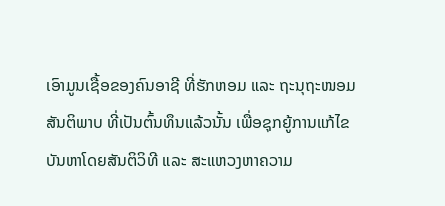ເອົາມູນເຊື້ອຂອງຄົນອາຊີ ທີ່ຮັກຫອມ ແລະ ຖະນຸຖະໜອມສັນຕິພາບ ທີ່ເປັນຕົ້ນທຶນແລ້ວນັ້ນ ເພື່ອຊຸກຍູ້ການແກ້ໄຂບັນຫາໂດຍສັນຕິວິທີ ແລະ ສະແຫວງຫາຄວາມ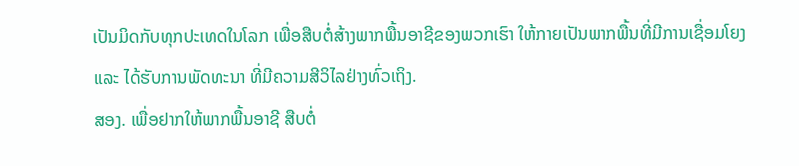ເປັນມິດກັບທຸກປະເທດໃນໂລກ ເພື່ອສືບຕໍ່ສ້າງພາກພື້ນອາຊີຂອງພວກເຮົາ ໃຫ້ກາຍເປັນພາກພື້ນທີ່ມີການເຊື່ອມໂຍງ ແລະ ໄດ້ຮັບການພັດທະນາ ທີ່ມີຄວາມສີວິໄລຢ່າງທົ່ວເຖິງ.
ສອງ. ເພື່ອຢາກໃຫ້ພາກພື້ນອາຊີ ສືບຕໍ່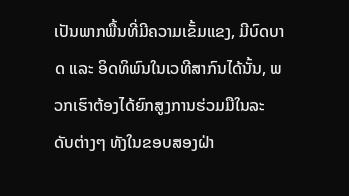ເປັນພາກພື້ນທີ່ມີຄວາມເຂັ້ມແຂງ, ມີບົດບາດ ແລະ ອິດທິພົນໃນເວທີສາກົນໄດ້ນັ້ນ, ພວກເຮົາຕ້ອງໄດ້ຍົກສູງການຮ່ວມມືໃນລະດັບຕ່າງໆ ທັງໃນຂອບສອງຝ່າ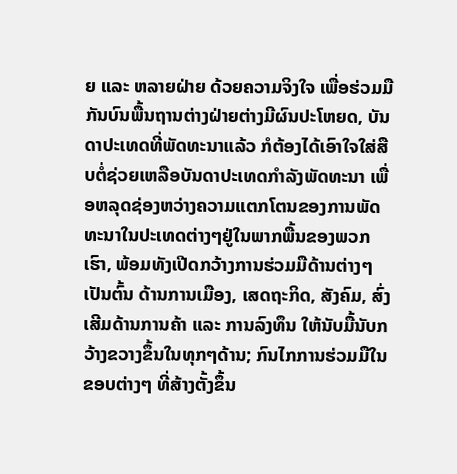ຍ ແລະ ຫລາຍຝ່າຍ ດ້ວຍຄວາມຈິງໃຈ ເພື່ອຮ່ວມມືກັນບົນພື້ນຖານຕ່າງຝ່າຍຕ່າງມີຜົນປະໂຫຍດ, ບັນດາປະເທດທີ່ພັດທະນາແລ້ວ ກໍຕ້ອງໄດ້ເອົາໃຈໃສ່ສືບຕໍ່ຊ່ວຍເຫລືອບັນດາປະເທດກໍາລັງພັດທະນາ ເພື່ອຫລຸດຊ່ອງຫວ່າງຄວາມແຕກໂຕນຂອງການພັດທະນາໃນປະເທດຕ່າງໆຢູ່ໃນພາກພື້ນຂອງພວກເຮົາ, ພ້ອມທັງເປີດກວ້າງການຮ່ວມມືດ້ານຕ່າງໆ ເປັນຕົ້ນ ດ້ານການເມືອງ, ເສດຖະກິດ, ສັງຄົມ, ສົ່ງເສີມດ້ານການຄ້າ ແລະ ການລົງທຶນ ໃຫ້ນັບມື້ນັບກວ້າງຂວາງຂຶ້ນໃນທຸກໆດ້ານ; ກົນໄກການຮ່ວມມືໃນຂອບຕ່າງໆ ທີ່ສ້າງຕັ້ງຂຶ້ນ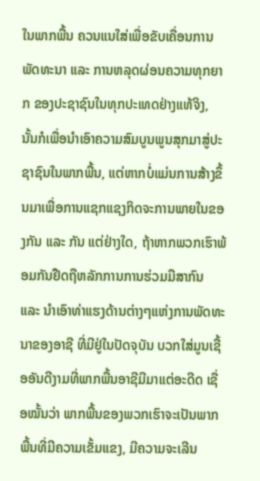ໃນພາກພື້ນ ຄວນແນໃສ່ເພື່ອຂັບເຄື່ອນການພັດທະນາ ແລະ ການຫລຸດຜ່ອນຄວາມທຸກຍາກ ຂອງປະຊາຊົນໃນທຸກປະເທດຢ່າງແທ້ຈິງ, ນັ້ນກໍເພື່ອນຳເອົາຄວາມສົມບູນພູນສຸກມາສູ່ປະຊາຊົນໃນພາກພື້ນ, ແຕ່ຫາກບໍ່ແມ່ນການສ້າງຂຶ້ນມາເພື່ອການແຊກແຊງກິດຈະການພາຍໃນຂອງກັນ ແລະ ກັນ ແຕ່ຢ່າງໃດ, ຖ້າຫາກພວກເຮົາພ້ອມກັນຢືດຖືຫລັກການການຮ່ວມມືສາກົນ ແລະ ນໍາເອົາທ່າແຮງດ້ານຕ່າງໆແຫ່ງການພັດທະນາຂອງອາຊີ ທີ່ມີຢູ່ໃນປັດຈຸບັນ ບວກໃສ່ມູນເຊື້ອອັນດີງາມທີ່ພາກພື້ນອາຊີມີມາແຕ່ອະດີດ ເຊື່ອໝັ້ນວ່າ ພາກພື້ນຂອງພວກເຮົາຈະເປັນພາກພື້ນທີ່ມີຄວາມເຂັ້ມແຂງ, ມີຄວາມຈະເລີນ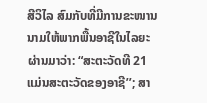ສີວິໄລ ສົມກັບທີ່ມີການຂະໜານນາມໃຫ້ພາກພື້ນອາຊີໃນໄລຍະຜ່ານມາວ່າ: “ສະຕະວັດທີ 21 ແມ່ນສະຕະວັດຂອງອາຊີ’’; ສາ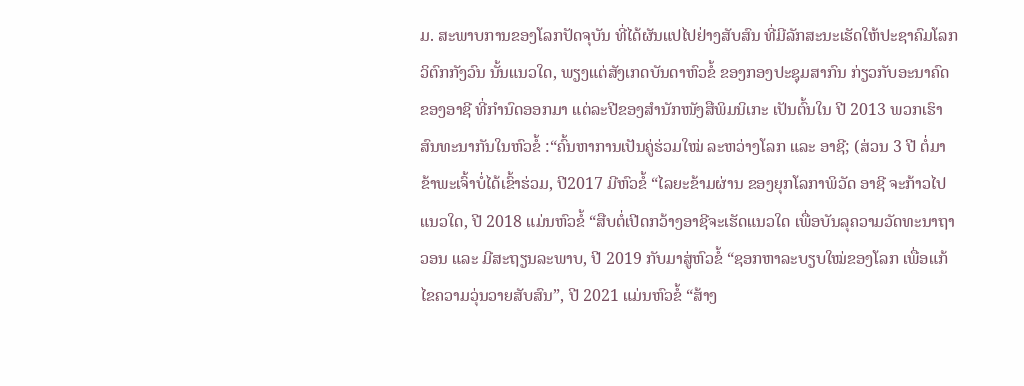ມ. ສະພາບການຂອງໂລກປັດຈຸບັນ ທີ່ໄດ້ຜັນແປໄປຢ່າງສັບສົນ ທີ່ມີລັກສະນະເຮັດໃຫ້ປະຊາຄົມໂລກວິຕົກກັງວົນ ນັ້ນແນວໃດ, ພຽງແຕ່ສັງເກດບັນດາຫົວຂໍ້ ຂອງກອງປະຊຸມສາກົນ ກ່ຽວກັບອະນາຄົດ ຂອງອາຊີ ທີ່ກຳນົດອອກມາ ແຕ່ລະປີຂອງສຳນັກໜັງສືພິມນິເກະ ເປັນຕົ້ນໃນ ປີ 2013 ພວກເຮົາສົນທະນາກັນໃນຫົວຂໍ້ :“ຄົ້ນຫາການເປັນຄູ່ຮ່ວມໃໝ່ ລະຫວ່າງໂລກ ແລະ ອາຊີ; (ສ່ວນ 3 ປີ ຕໍ່ມາຂ້າພະເຈົ້າບໍ່ໄດ້ເຂົ້າຮ່ວມ, ປີ2017 ມີຫົວຂໍ້ “ໄລຍະຂ້າມຜ່ານ ຂອງຍຸກໂລກາພິວັດ ອາຊີ ຈະກ້າວໄປແນວໃດ, ປີ 2018 ແມ່ນຫົວຂໍ້ “ສືບຕໍ່ເປີດກວ້າງອາຊີຈະເຮັດແນວໃດ ເພື່ອບັນລຸຄວາມວັດທະນາຖາວອນ ແລະ ມີສະຖຽນລະພາບ, ປີ 2019 ກັບມາສູ່ຫົວຂໍ້ “ຊອກຫາລະບຽບໃໝ່ຂອງໂລກ ເພື່ອແກ້ໄຂຄວາມວຸ່ນວາຍສັບສົນ”, ປີ 2021 ແມ່ນຫົວຂໍ້ “ສ້າງ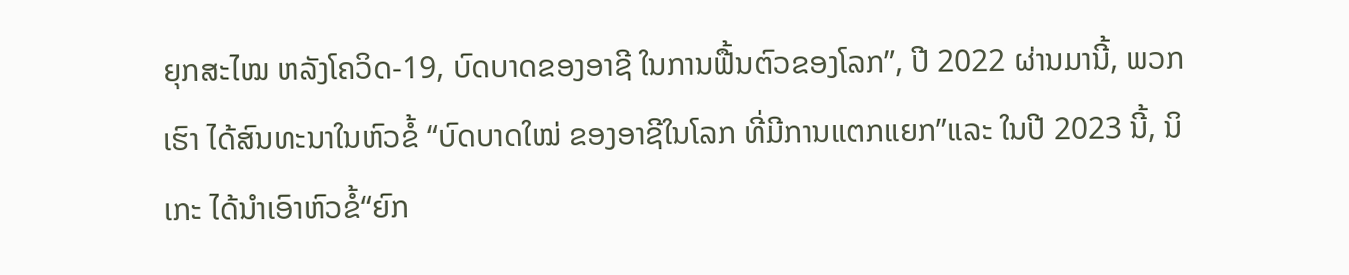ຍຸກສະໄໝ ຫລັງໂຄວິດ-19, ບົດບາດຂອງອາຊີ ໃນການຟື້ນຕົວຂອງໂລກ”, ປີ 2022 ຜ່ານມານີ້, ພວກເຮົາ ໄດ້ສົນທະນາໃນຫົວຂໍ້ “ບົດບາດໃໝ່ ຂອງອາຊີໃນໂລກ ທີ່ມີການແຕກແຍກ”ແລະ ໃນປີ 2023 ນີ້, ນິເກະ ໄດ້ນໍາເອົາຫົວຂໍ້“ຍົກ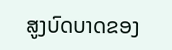ສູງບົດບາດຂອງ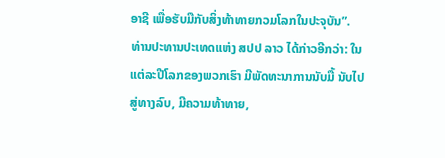ອາຊີ ເພື່ອຮັບມືກັບສິ່ງທ້າທາຍກວມໂລກໃນປະຈຸບັນ”.
ທ່ານປະທານປະເທດແຫ່ງ ສປປ ລາວ ໄດ້ກ່າວອີກວ່າ: ໃນແຕ່ລະປີໂລກຂອງພວກເຮົາ ມີພັດທະນາການນັບມື້ ນັບໄປສູ່ທາງລົບ, ມີຄວາມທ້າທາຍ,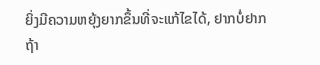ຍິ່ງມີຄວາມຫຍຸ້ງຍາກຂຶ້ນທີ່ຈະແກ້ໄຂໄດ້, ຢາກບໍ່ຢາກຖ້າ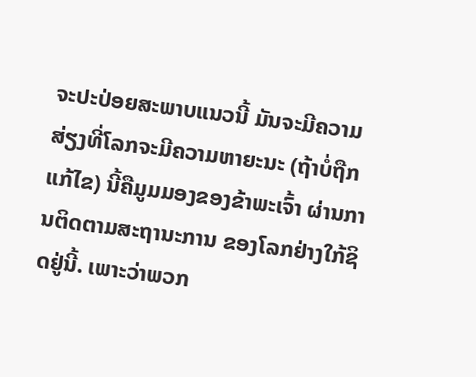ຈະປະປ່ອຍສະພາບແນວນີ້ ມັນຈະມີຄວາມສ່ຽງທີ່ໂລກຈະມີຄວາມຫາຍະນະ (ຖ້າບໍ່ຖືກແກ້ໄຂ) ນີ້ຄືມູມມອງຂອງຂ້າພະເຈົ້າ ຜ່ານການຕິດຕາມສະຖານະການ ຂອງໂລກຢ່າງໃກ້ຊິດຢູ່ນີ້. ເພາະວ່າພວກ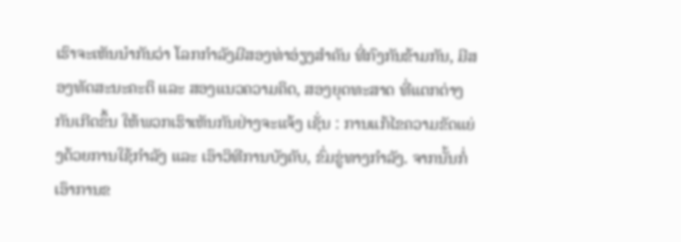ເຮົາຈະເຫັນນໍາກັນວ່າ ໂລກກໍາລັງມີສອງທ່າອ່ຽງສຳຄັນ ທີ່ກົງກັນຂ້າມກັນ, ມີສອງທັດສະນະຄະຕິ ແລະ ສອງແນວຄວາມຄິດ, ສອງຍຸດທະສາດ ທີ່ແຕກຕ່າງກັນເກີດຂຶ້ນ ໃຫ້ພວກເຮົາເຫັນກັນຢ່າງຈະແຈ້ງ ເຊັ່ນ : ການແກ້ໄຂຄວາມຂັດແຍ່ງດ້ວຍການໃຊ້ກໍາລັງ ແລະ ເອົາວິທີການບັງຄັບ, ຂົ່ມຂູ່ທາງກຳລັງ. ຈາກນັ້ນກໍ່ເອົາການຂ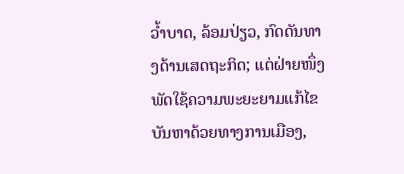ວ້ຳບາດ, ລ້ອມປ່ຽວ, ກົດດັນທາງດ້ານເສດຖະກິດ; ແຕ່ຝ່າຍໜຶ່ງ ພັດໃຊ້ຄວາມພະຍະຍາມແກ້ໄຂບັນຫາດ້ວຍທາງການເມືອງ,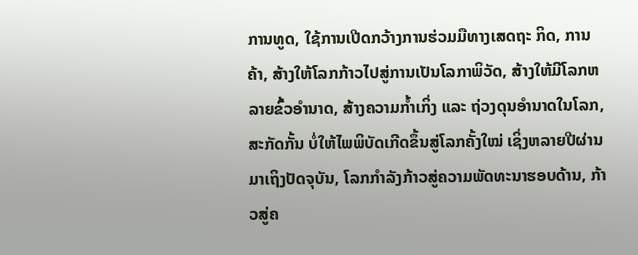ການທູດ, ໃຊ້ການເປີດກວ້າງການຮ່ວມມືທາງເສດຖະ ກິດ, ການຄ້າ, ສ້າງໃຫ້ໂລກກ້າວໄປສູ່ການເປັນໂລກາພິວັດ, ສ້າງໃຫ້ມີໂລກຫລາຍຂົ້ວອຳນາດ, ສ້າງຄວາມກໍ້າເກິ່ງ ແລະ ຖ່ວງດຸນອຳນາດໃນໂລກ, ສະກັດກັ້ນ ບໍ່ໃຫ້ໄພພິບັດເກີດຂຶ້ນສູ່ໂລກຄັ້ງໃໝ່ ເຊິ່ງຫລາຍປີຜ່ານມາເຖິງປັດຈຸບັນ, ໂລກກໍາລັງກ້າວສູ່ຄວາມພັດທະນາຮອບດ້ານ, ກ້າວສູ່ຄ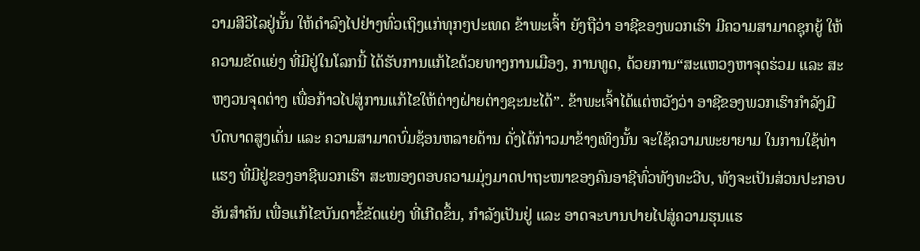ວາມສີວິໄລຢູ່ນັ້ນ ໃຫ້ດຳລົງໄປຢ່າງທົ່ວເຖິງແກ່ທຸກໆປະເທດ ຂ້າພະເຈົ້າ ຍັງຖືວ່າ ອາຊີຂອງພວກເຮົາ ມີຄວາມສາມາດຊຸກຍູ້ ໃຫ້ຄວາມຂັດແຍ່ງ ທີ່ມີຢູ່ໃນໂລກນີ້ ໄດ້ຮັບການແກ້ໄຂດ້ວຍທາງການເມືອງ, ການທູດ, ດ້ວຍການ“ສະແຫວງຫາຈຸດຮ່ວມ ແລະ ສະຫງວນຈຸດຕ່າງ ເພື່ອກ້າວໄປສູ່ການແກ້ໄຂໃຫ້ຕ່າງຝ່າຍຕ່າງຊະນະໄດ້”. ຂ້າພະເຈົ້າໄດ້ແຕ່ຫວັງວ່າ ອາຊີຂອງພວກເຮົາກໍາລັງມີບົດບາດສູງເດັ່ນ ແລະ ຄວາມສາມາດບົ່ມຊ້ອນຫລາຍດ້ານ ດັ່ງໄດ້ກ່າວມາຂ້າງເທິງນັ້ນ ຈະໃຊ້ຄວາມພະຍາຍາມ ໃນການໃຊ້ທ່າແຮງ ທີ່ມີຢູ່ຂອງອາຊີພວກເຮົາ ສະໜອງຕອບຄວາມມຸ່ງມາດປາຖະໜາຂອງຄົນອາຊີທົ່ວທັງທະວີບ, ທັງຈະເປັນສ່ວນປະກອບອັນສຳຄັນ ເພື່ອແກ້ໄຂບັນດາຂໍ້ຂັດແຍ່ງ ທີ່ເກີດຂຶ້ນ, ກໍາລັງເປັນຢູ່ ແລະ ອາດຈະບານປາຍໄປສູ່ຄວາມຮຸນແຮ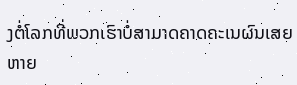ງຕໍ່ໂລກທີ່ພວກເຮົາບໍ່ສາມາດຄາດຄະເນຜົນເສຍຫາຍ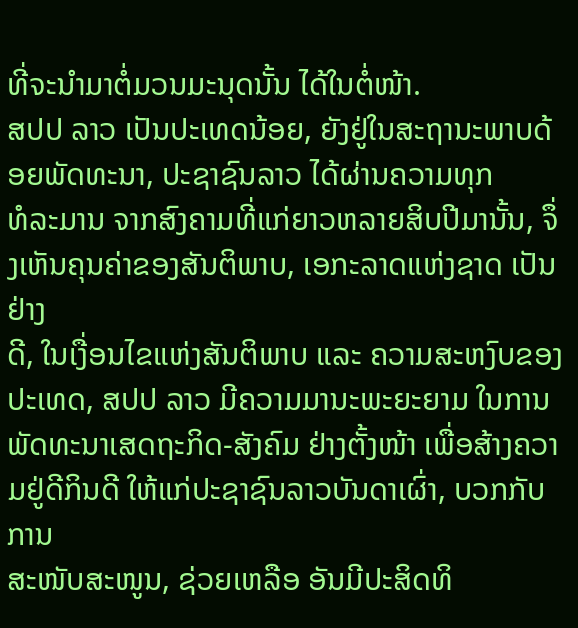ທີ່ຈະນໍາມາຕໍ່ມວນມະນຸດນັ້ນ ໄດ້ໃນຕໍ່ໜ້າ.
ສປປ ລາວ ເປັນປະເທດນ້ອຍ, ຍັງຢູ່ໃນສະຖານະພາບດ້ອຍພັດທະນາ, ປະຊາຊົນລາວ ໄດ້ຜ່ານຄວາມທຸກ
ທໍລະມານ ຈາກສົງຄາມທີ່ແກ່ຍາວຫລາຍສິບປີມານັ້ນ, ຈຶ່ງເຫັນຄຸນຄ່າຂອງສັນຕິພາບ, ເອກະລາດແຫ່ງຊາດ ເປັນຢ່າງ
ດີ, ໃນເງື່ອນໄຂແຫ່ງສັນຕິພາບ ແລະ ຄວາມສະຫງົບຂອງປະເທດ, ສປປ ລາວ ມີຄວາມມານະພະຍະຍາມ ໃນການ
ພັດທະນາເສດຖະກິດ-ສັງຄົມ ຢ່າງຕັ້ງໜ້າ ເພື່ອສ້າງຄວາມຢູ່ດີກິນດີ ໃຫ້ແກ່ປະຊາຊົນລາວບັນດາເຜົ່າ, ບວກກັບການ
ສະໜັບສະໜູນ, ຊ່ວຍເຫລືອ ອັນມີປະສິດທິ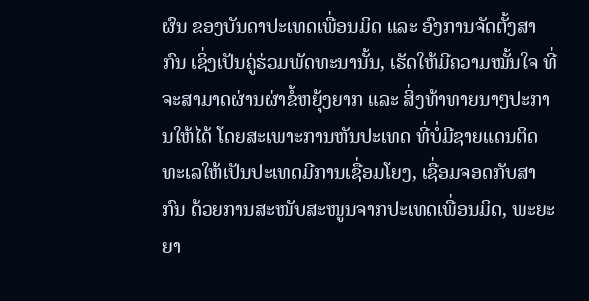ຜົນ ຂອງບັນດາປະເທດເພື່ອນມິດ ແລະ ອົງການຈັດຕັ້ງສາກົນ ເຊິ່ງເປັນຄູ່ຮ່ວມພັດທະນານັ້ນ, ເຮັດໃຫ້ມີຄວາມໝັ້ນໃຈ ທີ່ຈະສາມາດຜ່ານຜ່າຂໍ້ຫຍຸ້ງຍາກ ແລະ ສິ່ງທ້າທາຍນາໆປະການໃຫ້ໄດ້ ໂດຍສະເພາະການຫັນປະເທດ ທີ່ບໍ່ມີຊາຍແດນຕິດທະເລໃຫ້ເປັນປະເທດມີການເຊື່ອມໂຍງ, ເຊື່ອມຈອດກັບສາກົນ ດ້ວຍການສະໜັບສະໜູນຈາກປະເທດເພື່ອນມິດ, ພະຍະຍາ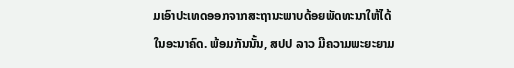ມເອົາປະເທດອອກຈາກສະຖານະພາບດ້ອຍພັດທະນາໃຫ້ໄດ້ໃນອະນາຄົດ. ພ້ອມກັນນັ້ນ, ສປປ ລາວ ມີຄວາມພະຍະຍາມ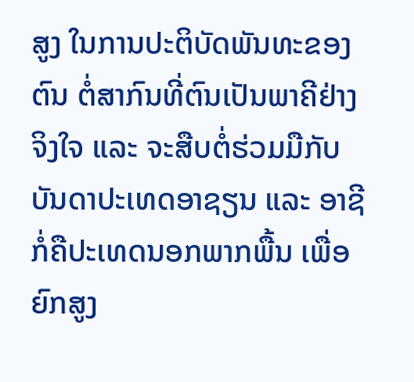ສູງ ໃນການປະຕິບັດພັນທະຂອງຕົນ ຕໍ່ສາກົນທີ່ຕົນເປັນພາຄີຢ່າງຈິງໃຈ ແລະ ຈະສືບຕໍ່ຮ່ວມມືກັບບັນດາປະເທດອາຊຽນ ແລະ ອາຊີ ກໍ່ຄືປະເທດນອກພາກພື້ນ ເພື່ອຍົກສູງ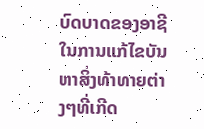ບົດບາດຂອງອາຊີ ໃນການແກ້ໄຂບັນຫາສິ່ງທ້າທາຍຕ່າງໆທີ່ເກີດ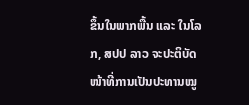ຂຶ້ນໃນພາກພື້ນ ແລະ ໃນໂລກ, ສປປ ລາວ ຈະປະຕິບັດໜ້າທີ່ການເປັນປະທານໝູ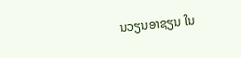ນວຽນອາຊຽນ ໃນ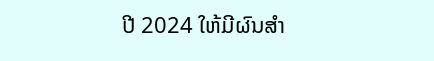ປີ 2024 ໃຫ້ມີຜົນສຳ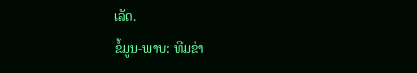ເລັດ.
ຂໍ້ມູນ-ພາບ: ທີມຂ່າ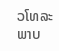ວໂທລະພາບ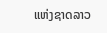ແຫ່ງຊາດລາວ